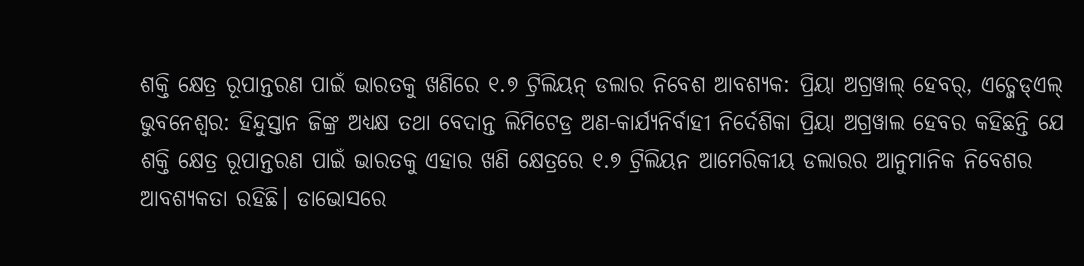ଶକ୍ତି କ୍ଷେତ୍ର ରୂପାନ୍ତରଣ ପାଇଁ ଭାରତକୁ ଖଣିରେ ୧.୭ ଟ୍ରିଲିୟନ୍ ଡଲାର ନିବେଶ ଆବଶ୍ୟକ: ପ୍ରିୟା ଅଗ୍ରୱାଲ୍ ହେବର୍, ଏଚ୍ଜେଡ୍ଏଲ୍
ଭୁବନେଶ୍ୱର: ହିନ୍ଦୁସ୍ତାନ ଜିଙ୍କ୍ର ଅଧ୍ୟକ୍ଷ ତଥା ବେଦାନ୍ତ ଲିମିଟେଡ୍ର ଅଣ-କାର୍ଯ୍ୟନିର୍ବାହୀ ନିର୍ଦେଶିକା ପ୍ରିୟା ଅଗ୍ରୱାଲ ହେବର କହିଛନ୍ତି ଯେ ଶକ୍ତି କ୍ଷେତ୍ର ରୂପାନ୍ତରଣ ପାଇଁ ଭାରତକୁ ଏହାର ଖଣି କ୍ଷେତ୍ରରେ ୧.୭ ଟ୍ରିଲିୟନ ଆମେରିକୀୟ ଡଲାରର ଆନୁମାନିକ ନିବେଶର ଆବଶ୍ୟକତା ରହିଛି। ଡାଭୋସରେ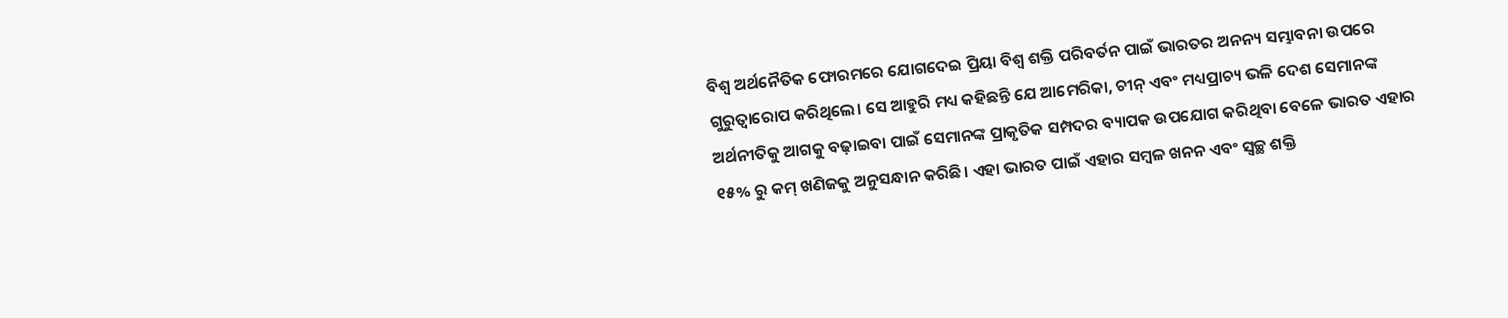ବିଶ୍ୱ ଅର୍ଥନୈତିକ ଫୋରମରେ ଯୋଗଦେଇ ପ୍ରିୟା ବିଶ୍ୱ ଶକ୍ତି ପରିବର୍ତନ ପାଇଁ ଭାରତର ଅନନ୍ୟ ସମ୍ଭାବନା ଉପରେ ଗୁରୁତ୍ୱାରୋପ କରିଥିଲେ। ସେ ଆହୁରି ମଧ୍ୟ କହିଛନ୍ତି ଯେ ଆମେରିକା, ଚୀନ୍ ଏବଂ ମଧ୍ୟପ୍ରାଚ୍ୟ ଭଳି ଦେଶ ସେମାନଙ୍କ ଅର୍ଥନୀତିକୁ ଆଗକୁ ବଢ଼ାଇବା ପାଇଁ ସେମାନଙ୍କ ପ୍ରାକୃତିକ ସମ୍ପଦର ବ୍ୟାପକ ଉପଯୋଗ କରିଥିବା ବେଳେ ଭାରତ ଏହାର ୧୫% ରୁ କମ୍ ଖଣିଜକୁ ଅନୁସନ୍ଧାନ କରିଛି। ଏହା ଭାରତ ପାଇଁ ଏହାର ସମ୍ବଳ ଖନନ ଏବଂ ସ୍ୱଚ୍ଛ ଶକ୍ତି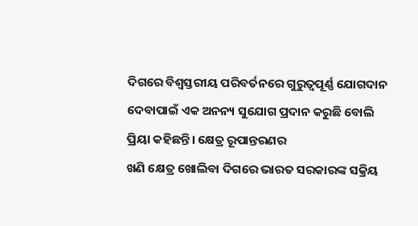ଦିଗରେ ବିଶ୍ୱସ୍ତରୀୟ ପରିବର୍ତନରେ ଗୁରୁତ୍ୱପୂର୍ଣ୍ଣ ଯୋଗଦାନ ଦେବାପାଇଁ ଏକ ଅନନ୍ୟ ସୁଯୋଗ ପ୍ରଦାନ କରୁଛି ବୋଲି ପ୍ରିୟା କହିଛନ୍ତି। କ୍ଷେତ୍ର ରୂପାନ୍ତରଣର
ଖଣି କ୍ଷେତ୍ର ଖୋଲିବା ଦିଗରେ ଭାରତ ସରକାରଙ୍କ ସକ୍ରିୟ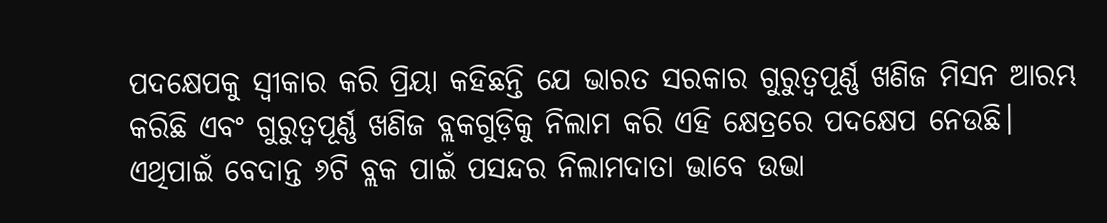ପଦକ୍ଷେପକୁ ସ୍ୱୀକାର କରି ପ୍ରିୟା କହିଛନ୍ତି ଯେ ଭାରତ ସରକାର ଗୁରୁତ୍ୱପୂର୍ଣ୍ଣ ଖଣିଜ ମିସନ ଆରମ୍ଭ କରିଛି ଏବଂ ଗୁରୁତ୍ୱପୂର୍ଣ୍ଣ ଖଣିଜ ବ୍ଲକଗୁଡ଼ିକୁ ନିଲାମ କରି ଏହି କ୍ଷେତ୍ରରେ ପଦକ୍ଷେପ ନେଉଛି। ଏଥିପାଇଁ ବେଦାନ୍ତ ୬ଟି ବ୍ଲକ ପାଇଁ ପସନ୍ଦର ନିଲାମଦାତା ଭାବେ ଉଭା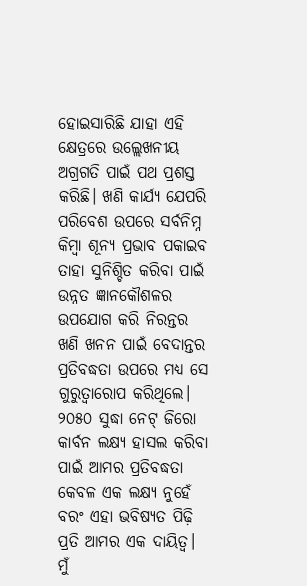ହୋଇସାରିଛି ଯାହା ଏହି କ୍ଷେତ୍ରରେ ଉଲ୍ଲେଖନୀୟ ଅଗ୍ରଗତି ପାଇଁ ପଥ ପ୍ରଶସ୍ତ କରିଛି। ଖଣି କାର୍ଯ୍ୟ ଯେପରି ପରିବେଶ ଉପରେ ସର୍ବନିମ୍ନ କିମ୍ବା ଶୂନ୍ୟ ପ୍ରଭାବ ପକାଇବ ତାହା ସୁନିଶ୍ଚିତ କରିବା ପାଇଁ ଉନ୍ନତ ଜ୍ଞାନକୌଶଳର ଉପଯୋଗ କରି ନିରନ୍ତର ଖଣି ଖନନ ପାଇଁ ବେଦାନ୍ତର ପ୍ରତିବଦ୍ଧତା ଉପରେ ମଧ୍ୟ ସେ ଗୁରୁତ୍ୱାରୋପ କରିଥିଲେ।
୨୦୫୦ ସୁଦ୍ଧା ନେଟ୍ ଜିରୋ କାର୍ବନ ଲକ୍ଷ୍ୟ ହାସଲ କରିବା ପାଇଁ ଆମର ପ୍ରତିବଦ୍ଧତା କେବଳ ଏକ ଲକ୍ଷ୍ୟ ନୁହେଁ ବରଂ ଏହା ଭବିଷ୍ୟତ ପିଢ଼ି ପ୍ରତି ଆମର ଏକ ଦାୟିତ୍ୱ। ମୁଁ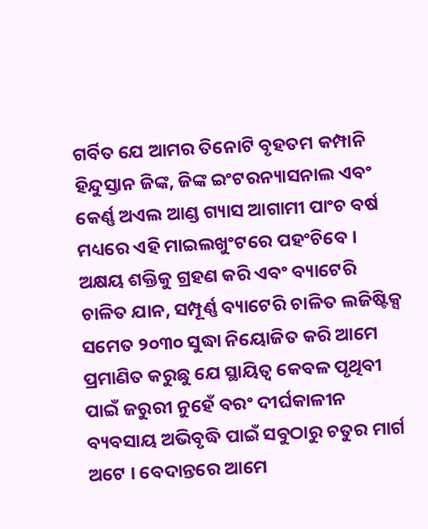ଗର୍ବିତ ଯେ ଆମର ତିନୋଟି ବୃହତମ କମ୍ପାନି ହିନ୍ଦୁସ୍ତାନ ଜିଙ୍କ, ଜିଙ୍କ ଇଂଟରନ୍ୟାସନାଲ ଏବଂ କେର୍ଣ୍ଣ ଅଏଲ ଆଣ୍ଡ ଗ୍ୟାସ ଆଗାମୀ ପାଂଚ ବର୍ଷ ମଧ୍ୟରେ ଏହି ମାଇଲଖୁଂଟରେ ପହଂଚିବେ। ଅକ୍ଷୟ ଶକ୍ତିକୁ ଗ୍ରହଣ କରି ଏବଂ ବ୍ୟାଟେରି ଚାଳିତ ଯାନ, ସମ୍ପୂର୍ଣ୍ଣ ବ୍ୟାଟେରି ଚାଳିତ ଲଜିଷ୍ଟିକ୍ସ ସମେତ ୨୦୩୦ ସୁଦ୍ଧା ନିୟୋଜିତ କରି ଆମେ ପ୍ରମାଣିତ କରୁଛୁ ଯେ ସ୍ଥାୟିତ୍ୱ କେବଳ ପୃଥିବୀ ପାଇଁ ଜରୁରୀ ନୁହେଁ ବରଂ ଦୀର୍ଘକାଳୀନ ବ୍ୟବସାୟ ଅଭିବୃଦ୍ଧି ପାଇଁ ସବୁଠାରୁ ଚତୁର ମାର୍ଗ ଅଟେ । ବେଦାନ୍ତରେ ଆମେ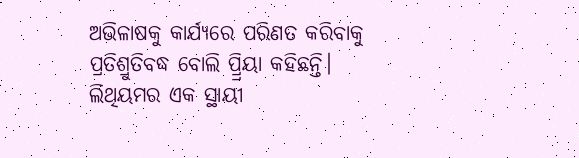ଅଭିଳାଷକୁ କାର୍ଯ୍ୟରେ ପରିଣତ କରିବାକୁ ପ୍ରତିଶ୍ରୁତିବଦ୍ଧ ବୋଲି ପ୍ର୍ରିୟା କହିଛନ୍ତି।
ଲିଥିୟମର ଏକ ସ୍ଥାୟୀ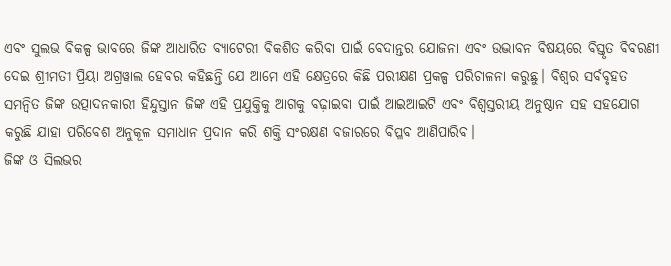ଏବଂ ସୁଲଭ ବିକଳ୍ପ ଭାବରେ ଜିଙ୍କ ଆଧାରିତ ବ୍ୟାଟେରୀ ବିକଶିତ କରିବା ପାଇଁ ବେଦାନ୍ତର ଯୋଜନା ଏବଂ ଉଦ୍ଭାବନ ବିଷୟରେ ବିସ୍ତୃତ ବିବରଣୀ ଦେଇ ଶ୍ରୀମତୀ ପ୍ରିୟା ଅଗ୍ରୱାଲ ହେବର କହିଛନ୍ତି ଯେ ଆମେ ଏହି କ୍ଷେତ୍ରରେ କିଛି ପରୀକ୍ଷଣ ପ୍ରକଳ୍ପ ପରିଚାଳନା କରୁଛୁ। ବିଶ୍ୱର ସର୍ବବୃହତ ସମନ୍ୱିତ ଜିଙ୍କ ଉତ୍ପାଦନକାରୀ ହିନ୍ଦୁସ୍ତାନ ଜିଙ୍କ ଏହି ପ୍ରଯୁକ୍ତିକୁ ଆଗକୁ ବଢ଼ାଇବା ପାଇଁ ଆଇଆଇଟି ଏବଂ ବିଶ୍ୱସ୍ତରୀୟ ଅନୁଷ୍ଠାନ ସହ ସହଯୋଗ କରୁଛି ଯାହା ପରିବେଶ ଅନୁକୂଳ ସମାଧାନ ପ୍ରଦାନ କରି ଶକ୍ତି ସଂରକ୍ଷଣ ବଜାରରେ ବିପ୍ଳବ ଆଣିପାରିବ।
ଜିଙ୍କ ଓ ସିଲଭର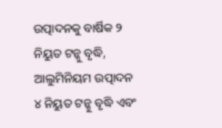ଉତ୍ପାଦନକୁ ବାର୍ଷିକ ୨ ନିୟୁତ ଟନ୍କୁ ବୃଦ୍ଧି, ଆଲୁମିନିୟମ ଉତ୍ପାଦନ ୪ ନିୟୁତ ଟନ୍କୁ ବୃଦ୍ଧି ଏବଂ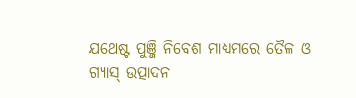ଯଥେଷ୍ଟ ପୁଞ୍ଜି ନିବେଶ ମାଧ୍ୟମରେ ତୈଳ ଓ ଗ୍ୟାସ୍ ଉତ୍ପାଦନ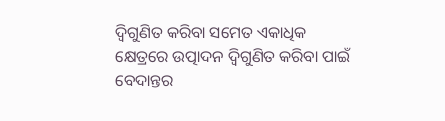ଦ୍ୱିଗୁଣିତ କରିବା ସମେତ ଏକାଧିକ କ୍ଷେତ୍ରରେ ଉତ୍ପାଦନ ଦ୍ୱିଗୁଣିତ କରିବା ପାଇଁ ବେଦାନ୍ତର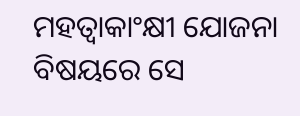ମହତ୍ୱାକାଂକ୍ଷୀ ଯୋଜନା ବିଷୟରେ ସେ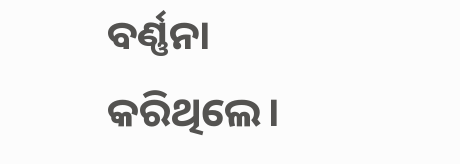ବର୍ଣ୍ଣନା କରିଥିଲେ।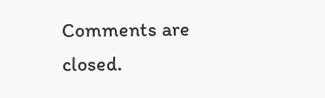Comments are closed.